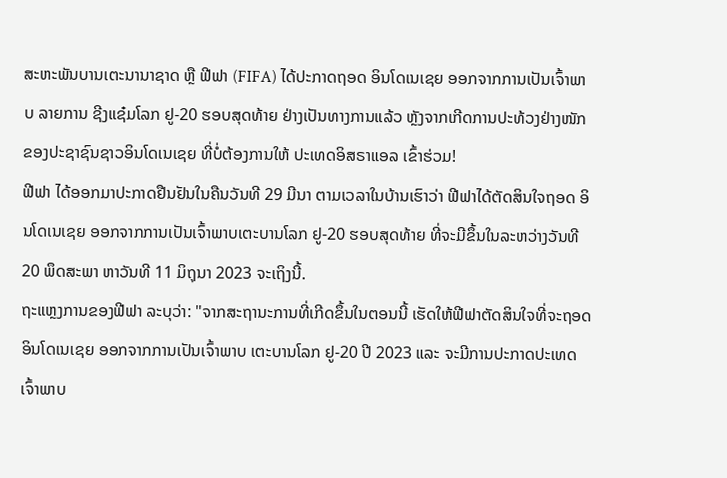ສະຫະພັນບານເຕະນານາຊາດ ຫຼື ຟີຟາ (FIFA) ໄດ້ປະກາດຖອດ ອິນໂດເນເຊຍ ອອກຈາກການເປັນເຈົ້າພາບ ລາຍການ ຊີງແຊ໋ມໂລກ ຢູ-20 ຮອບສຸດທ້າຍ ຢ່າງເປັນທາງການແລ້ວ ຫຼັງຈາກເກີດການປະທ້ວງຢ່າງໜັກຂອງປະຊາຊົນຊາວອິນໂດເນເຊຍ ທີ່ບໍ່ຕ້ອງການໃຫ້ ປະເທດອິສຣາແອລ ເຂົ້າຮ່ວມ!
ຟີຟາ ໄດ້ອອກມາປະກາດຢືນຢັນໃນຄືນວັນທີ 29 ມີນາ ຕາມເວລາໃນບ້ານເຮົາວ່າ ຟີຟາໄດ້ຕັດສິນໃຈຖອດ ອິນໂດເນເຊຍ ອອກຈາກການເປັນເຈົ້າພາບເຕະບານໂລກ ຢູ-20 ຮອບສຸດທ້າຍ ທີ່ຈະມີຂຶ້ນໃນລະຫວ່າງວັນທີ 20 ພຶດສະພາ ຫາວັນທີ 11 ມິຖຸນາ 2023 ຈະເຖິງນີ້.
ຖະແຫຼງການຂອງຟີຟາ ລະບຸວ່າ: "ຈາກສະຖານະການທີ່ເກີດຂຶ້ນໃນຕອນນີ້ ເຮັດໃຫ້ຟີຟາຕັດສິນໃຈທີ່ຈະຖອດອິນໂດເນເຊຍ ອອກຈາກການເປັນເຈົ້າພາບ ເຕະບານໂລກ ຢູ-20 ປີ 2023 ແລະ ຈະມີການປະກາດປະເທດເຈົ້າພາບ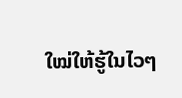ໃໝ່ໃຫ້ຮູ້ໃນໄວໆ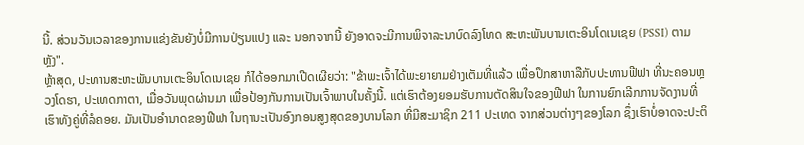ນີ້. ສ່ວນວັນເວລາຂອງການແຂ່ງຂັນຍັງບໍ່ມີການປ່ຽນແປງ ແລະ ນອກຈາກນີ້ ຍັງອາດຈະມີການພິຈາລະນາບົດລົງໂທດ ສະຫະພັນບານເຕະອິນໂດເນເຊຍ (PSSI) ຕາມຫຼັງ".
ຫຼ້າສຸດ, ປະທານສະຫະພັນບານເຕະອິນໂດເນເຊຍ ກໍໄດ້ອອກມາເປີດເຜີຍວ່າ: "ຂ້າພະເຈົ້າໄດ້ພະຍາຍາມຢ່າງເຕັມທີ່ແລ້ວ ເພື່ອປຶກສາຫາລືກັບປະທານຟີຟາ ທີ່ນະຄອນຫຼວງໂດຮາ, ປະເທດກາຕາ, ເມື່ອວັນພຸດຜ່ານມາ ເພື່ອປ້ອງກັນການເປັນເຈົ້າພາບໃນຄັ້ງນີ້. ແຕ່ເຮົາຕ້ອງຍອມຮັບການຕັດສິນໃຈຂອງຟີຟາ ໃນການຍົກເລີກການຈັດງານທີ່ເຮົາທັງຄູ່ທີ່ລໍຄອຍ. ມັນເປັນອຳນາດຂອງຟີຟາ ໃນຖານະເປັນອົງກອນສູງສຸດຂອງບານໂລກ ທີ່ມີສະມາຊິກ 211 ປະເທດ ຈາກສ່ວນຕ່າງໆຂອງໂລກ ຊຶ່ງເຮົາບໍ່ອາດຈະປະຕິ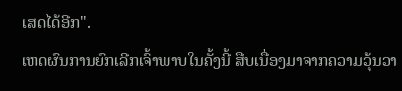ເສດໄດ້ອີກ".
ເຫດຜົນການຍົກເລີກເຈົ້າພາບໃນຄັ້ງນີ້ ສືບເນື່ອງມາຈາກຄວາມວຸ້ນວາ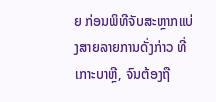ຍ ກ່ອນພິທີຈັບສະຫຼາກແບ່ງສາຍລາຍການດັ່ງກ່າວ ທີ່ເກາະບາຫຼີ, ຈົນຕ້ອງຖື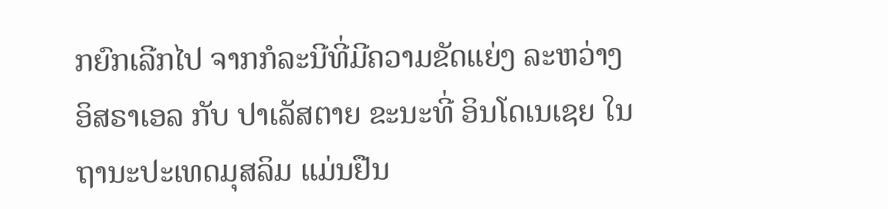ກຍົກເລີກໄປ ຈາກກໍລະນີທີ່ມີຄວາມຂັດແຍ່ງ ລະຫວ່າງ ອິສຣາເອລ ກັບ ປາເລັສຕາຍ ຂະນະທີ່ ອິນໂດເນເຊຍ ໃນຖານະປະເທດມຸສລິມ ແມ່ນຢືນ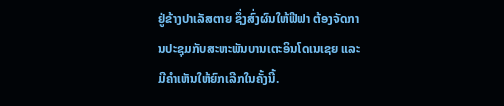ຢູ່ຂ້າງປາເລັສຕາຍ ຊຶ່ງສົ່ງຜົນໃຫ້ຟີຟາ ຕ້ອງຈັດການປະຊຸມກັບສະຫະພັນບານເຕະອິນໂດເນເຊຍ ແລະ ມີຄຳເຫັນໃຫ້ຍົກເລີກໃນຄັ້ງນີ້.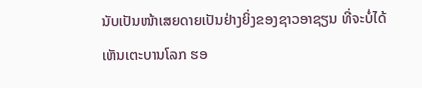ນັບເປັນໜ້າເສຍດາຍເປັນຢ່າງຍິ່ງຂອງຊາວອາຊຽນ ທີ່ຈະບໍ່ໄດ້ເຫັນເຕະບານໂລກ ຮອ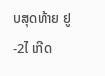ບສຸດທ້າຍ ຢູ-2ໄ ເກີດ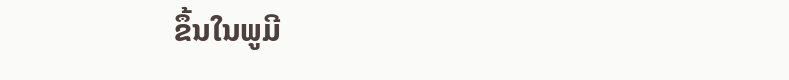ຂຶ້ນໃນພູມີ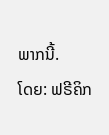ພາກນີ້.
ໂດຍ: ຟຣີຄິກ